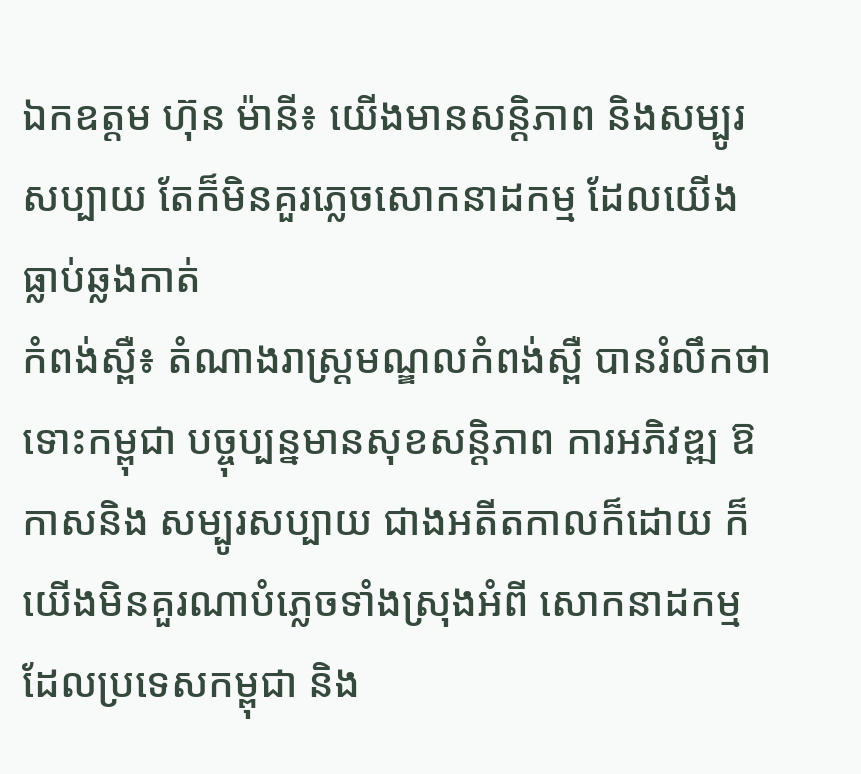ឯកឧត្តម ហ៊ុន ម៉ានី៖ យើងមានសន្ដិភាព និងសម្បូរសប្បាយ តែក៏មិនគួរភ្លេចសោកនាដកម្ម ដែលយើងធ្លាប់ឆ្លងកាត់
កំពង់ស្ពឺ៖ តំណាងរាស្ដ្រមណ្ឌលកំពង់ស្ពឺ បានរំលឹកថា ទោះកម្ពុជា បច្ចុប្បន្នមានសុខសន្ដិភាព ការអភិវឌ្ឍ ឱកាសនិង សម្បូរសប្បាយ ជាងអតីតកាលក៏ដោយ ក៏យើងមិនគួរណាបំភ្លេចទាំងស្រុងអំពី សោកនាដកម្មដែលប្រទេសកម្ពុជា និង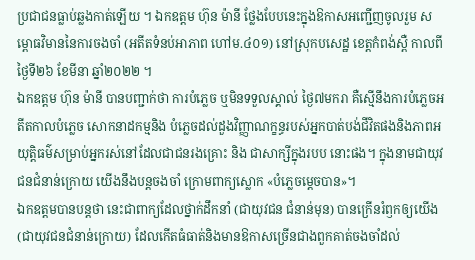ប្រជាជនធ្លាប់ឆ្លងកាត់ឡើយ ។ ឯកឧត្តម ហ៊ុន ម៉ានី ថ្លែងបែបនេះក្នុងឱកាសអញ្ជើញចូលរួម សម្ពោធវិមាននៃការចងចាំ (អតីតទំនប់អាភាព ហៅម.៤០១) នៅស្រុកបសេដ្ឋ ខេត្តកំពង់ស្ពឺ កាលពីថ្ងៃទី២៦ ខែមីនា ឆ្នាំ២០២២ ។
ឯកឧត្តម ហ៊ុន ម៉ានី បានបញ្ជាក់ថា ការបំភ្លេច ឬមិនទទួលស្គាល់ ថ្ងៃ៧មករា គឺស្មើនឹងការបំភ្លេចអតីតកាលបំភ្លេច សោកនាដកម្មនិង បំភ្លេចដល់ដួងវិញ្ញាណក្ខន្ធរបស់អ្នកបាត់បង់ជីវិតផងនិងភាពអយុត្តិធម៌សម្រាប់អ្នករស់នៅដែលជាជនរងគ្រោះ និង ជាសាក្សីក្នុងរបប នោះផង។ ក្នុងនាមជាយុវជនជំនាន់ក្រោយ យើងនឹងបន្តចងចាំ ក្រោមពាក្យស្លោក «បំភ្លេចម្តេចបាន»។
ឯកឧត្តមបានបន្តថា នេះជាពាក្យដែលថ្នាក់ដឹកនាំ (ជាយុវជន ជំនាន់មុន) បានក្រើនរំឭកឲ្យយើង (ជាយុវជនជំនាន់ក្រោយ) ដែលកើតធំធាត់និងមានឱកាសច្រើនជាងពួកគាត់ចងចាំដល់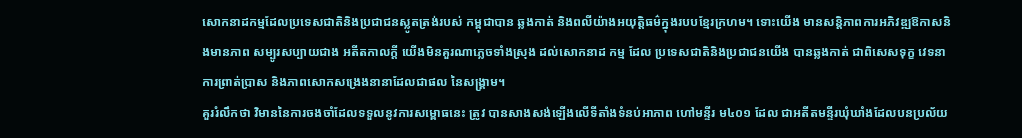សោកនាដកម្មដែលប្រទេសជាតិនិងប្រជាជនស្លូតត្រង់របស់ កម្ពុជាបាន ឆ្លងកាត់ និងពលីយ៉ាងអយុត្តិធម៌ក្នុងរបបខ្មែរក្រហម។ ទោះយើង មានសន្តិភាពការអភិវឌ្ឍឱកាសនិងមានភាព សម្បូរសប្បាយជាង អតីតកាលក្តី យើងមិនគួរណាភ្លេចទាំងស្រុង ដល់សោកនាដ កម្ម ដែល ប្រទេសជាតិនិងប្រជាជនយើង បានឆ្លងកាត់ ជាពិសេសទុក្ខ វេទនា ការព្រាត់ប្រាស និងភាពសោកសង្រេងនានាដែលជាផល នៃសង្រ្គាម។
គួររំលឹកថា វិមាននៃការចងចាំដែលទទួលនូវការសម្ពោធនេះ ត្រូវ បានសាងសង់ឡើងលើទីតាំងទំនប់អាភាព ហៅមន្ទីរ ម៤០១ ដែល ជាអតីតមន្ទីរឃុំឃាំងដែលបនប្រល័យ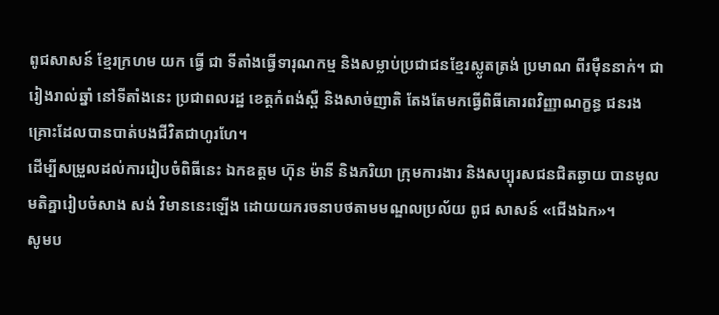ពូជសាសន៍ ខ្មែរក្រហម យក ធ្វើ ជា ទីតាំងធ្វើទារុណកម្ម និងសម្លាប់ប្រជាជនខ្មែរស្លូតត្រង់ ប្រមាណ ពីរម៉ឺននាក់។ ជារៀងរាល់ឆ្នាំ នៅទីតាំងនេះ ប្រជាពលរដ្ឋ ខេត្តកំពង់ស្ពឺ និងសាច់ញាតិ តែងតែមកធ្វើពិធីគោរពវិញ្ញាណក្ខន្ធ ជនរងគ្រោះដែលបានបាត់បងជីវិតជាហូរហែ។
ដើម្បីសម្រួលដល់ការរៀបចំពិធីនេះ ឯកឧត្តម ហ៊ុន ម៉ានី និងភរិយា ក្រុមការងារ និងសប្បុរសជនជិតឆ្ងាយ បានមូលមតិគ្នារៀបចំសាង សង់ វិមាននេះឡើង ដោយយករចនាបថតាមមណ្ឌលប្រល័យ ពូជ សាសន៍ «ជើងឯក»។
សូមប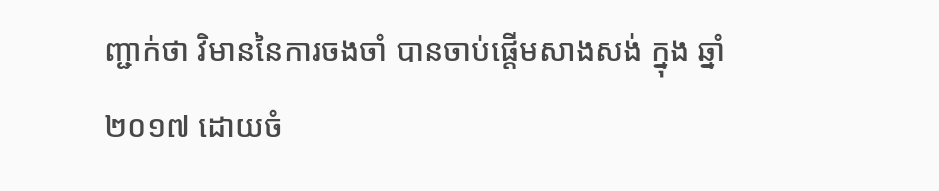ញ្ជាក់ថា វិមាននៃការចងចាំ បានចាប់ផ្តើមសាងសង់ ក្នុង ឆ្នាំ២០១៧ ដោយចំ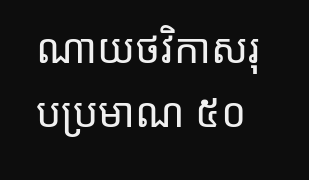ណាយថវិកាសរុបប្រមាណ ៥០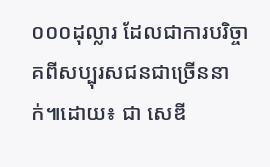០០០ដុល្លារ ដែលជាការបរិច្ចាគពីសប្បុរសជនជាច្រើននាក់៕ដោយ៖ ជា សេឌី